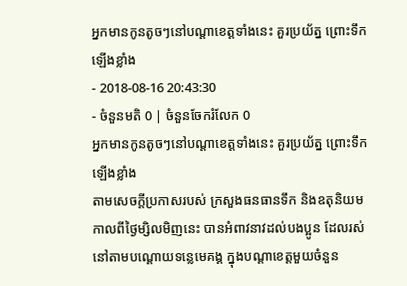អ្នកមានកូនតូចៗនៅបណ្ដាខេត្តទាំងនេះ គួរប្រយ័ត្ន ព្រោះទឹកឡើងខ្លាំង
- 2018-08-16 20:43:30
- ចំនួនមតិ 0 | ចំនួនចែករំលែក 0
អ្នកមានកូនតូចៗនៅបណ្ដាខេត្តទាំងនេះ គួរប្រយ័ត្ន ព្រោះទឹកឡើងខ្លាំង
តាមសេចក្តីប្រកាសរបស់ ក្រសួងធនធានទឹក និងឧតុនិយម កាលពីថ្ងៃម្សិលមិញនេះ បានអំពាវនាវដល់បងប្អូន ដែលរស់នៅតាមបណ្ដោយទន្លេមេគង្គ ក្នុងបណ្ដាខេត្តមួយចំនួន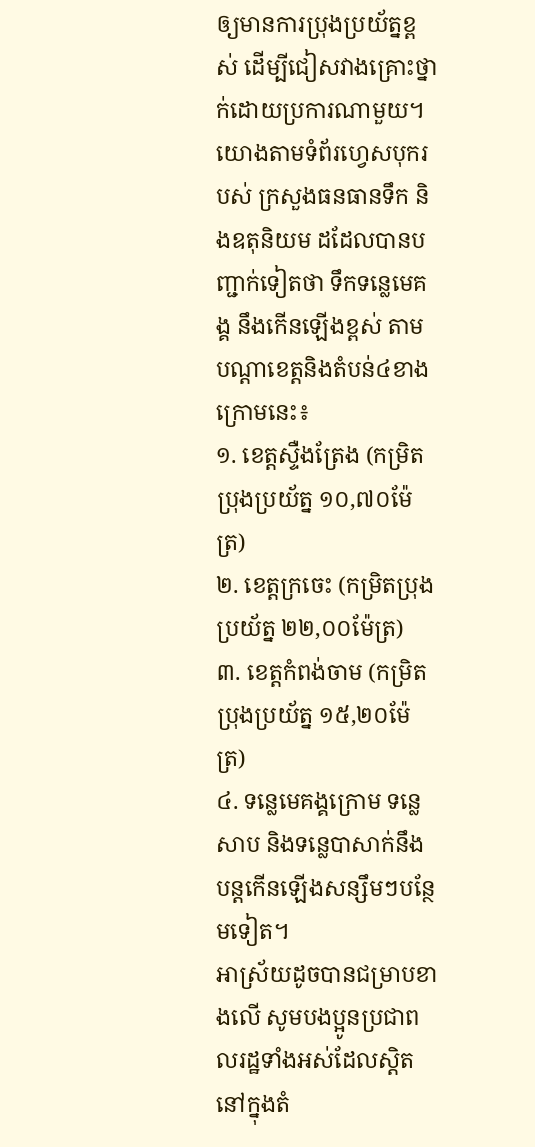ឲ្យមានការប្រុងប្រយ័ត្នខ្ពស់ ដើម្បីជៀសវាងគ្រោះថ្នាក់ដោយប្រការណាមួយ។
យោងតាមទំព័រហ្វេសបុករបស់ ក្រសួងធនធានទឹក និងឧតុនិយម ដដែលបានបញ្ជាក់ទៀតថា ទឹកទន្លេមេគង្គ នឹងកើនឡើងខ្ពស់ តាមបណ្តាខេត្តនិងតំបន់៤ខាងក្រោមនេះ៖
១. ខេត្តស្ទឺងត្រែង (កម្រិតប្រុងប្រយ័ត្ន ១០,៧០ម៉ែត្រ)
២. ខេត្តក្រចេះ (កម្រិតប្រុងប្រយ័ត្ន ២២,០០ម៉ែត្រ)
៣. ខេត្តកំពង់ចាម (កម្រិតប្រុងប្រយ័ត្ន ១៥,២០ម៉ែត្រ)
៤. ទន្លេមេគង្គក្រោម ទន្លេសាប និងទន្លេបាសាក់នឹងបន្តកើនឡើងសន្សឹមៗបន្ថែមទៀត។
អាស្រ័យដូចបានជម្រាបខាងលើ សូមបងប្អូនប្រជាពលរដ្ឋទាំងអស់ដែលស្តិតនៅក្នុងតំ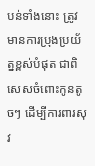បន់ទាំងនោះ ត្រូវមានការប្រុងប្រយ័ត្នខ្ពស់បំផុត ជាពិសេសចំពោះកូនតូចៗ ដើម្បីការពារសុវ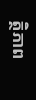ត្ថិភាព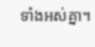ទាំងអស់គ្នា។